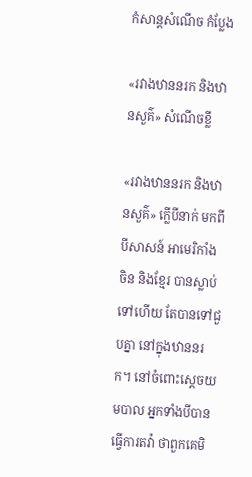កំសាន្ដសំណើច កំប្លែង

«រវាងឋាននរក និងឋានសួគ៌» សំណើចខ្លី

«រវាងឋាននរក និងឋានសួគ៌» ក្លើបីនាក់ មកពីបីសាសន៍ អាមេរិកាំង ចិន និងខ្មែរ បានស្លាប់ទៅហើយ តែបានទៅជួបគ្នា នៅក្នុងឋាននរក។ នៅចំពោះស្ដេចយមបាល អ្នកទាំងបីបានធ្វើការតវ៉ា ថាពួកគេមិ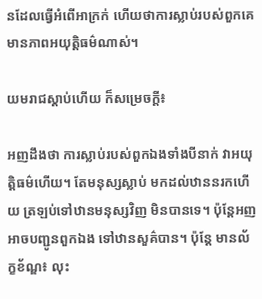នដែលធ្វើអំពើអាក្រក់ ហើយថាការស្លាប់របស់ពួកគេ មានភាពអយុត្តិធម៌ណាស់។

យមរាជស្ដាប់ហើយ ក៏សម្រេចក្ដី៖

អញដឹងថា ការស្លាប់របស់ពួកឯងទាំងបីនាក់ វាអយុត្តិធម៌ហើយ។ តែមនុស្សស្លាប់ មកដល់ឋាននរកហើយ ត្រឡប់ទៅឋានមនុស្សវិញ មិនបានទេ។ ប៉ុន្តែអញអាចបញ្ជូនពួកឯង ទៅឋានសួគ៌បាន។ ប៉ុន្តែ មានល័ក្ខខ័ណ្ឌ៖ លុះ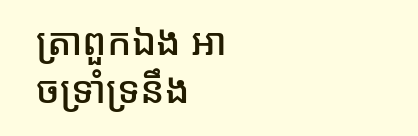ត្រាពួកឯង អាចទ្រាំទ្រនឹង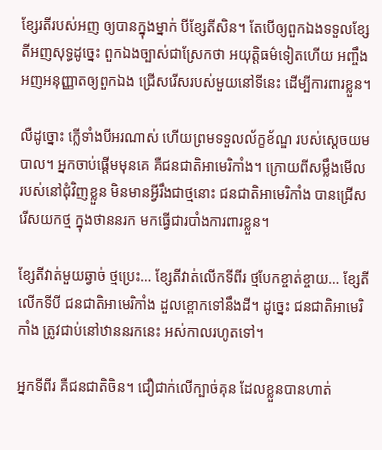ខ្សែរតីរបស់អញ ឲ្យបានក្នុងម្នាក់ បីខ្សែតីសិន។ តែបើឲ្យពួកឯងទទួលខ្សែតីអញសុទ្ធដូច្នេះ ពួកឯងច្បាស់ជាស្រែកថា អយុត្តិធម៌ទៀតហើយ អញ្ចឹងអញអនុញ្ញាតឲ្យពួកឯង ជ្រើសរើសរបស់មួយនៅទីនេះ ដើម្បីការពារខ្លួន។

លឺដូច្នោះ ក្លើទាំងបីអរណាស់ ហើយព្រមទទួលល័ក្ខខ័ណ្ឌ របស់ស្ដេចយមបាល។ អ្នកចាប់ផ្ដើមមុនគេ គឺជនជាតិអាមេរិកាំង។ ក្រោយពីសម្លឹងមើល របស់នៅជុំវិញខ្លួន មិនមានអ្វីរឹងជាថ្មនោះ ជនជាតិអាមេរិកាំង បានជ្រើសរើសយកថ្ម ក្នុងថាននរក មកធ្វើជារបាំងការពារខ្លួន។

ខ្សែតីវាត់មួយឆ្វាច់ ថ្មប្រេះ… ខ្សែតីវាត់លើកទីពីរ ថ្មបែកខ្ចាត់ខ្ចាយ… ខ្សែតីលើកទីបី ជនជាតិអាមេរិកាំង ដួលខ្ពោកទៅនឹងដី។ ដូច្នេះ ជនជាតិអាមេរិកាំង ត្រូវជាប់នៅឋាននរកនេះ អស់កាលរហូតទៅ។

អ្នកទីពីរ គឺជនជាតិចិន។ ជឿជាក់លើក្បាច់គុន ដែលខ្លួនបានហាត់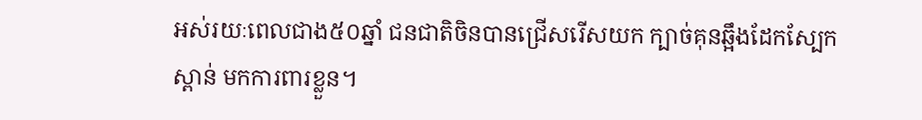អស់រយៈពេលជាង៥០ឆ្នាំ ជនជាតិចិនបានជ្រើសរើសយក ក្បាច់គុនឆ្អឹងដែកស្បែកស្ពាន់ មកការពារខ្លួន។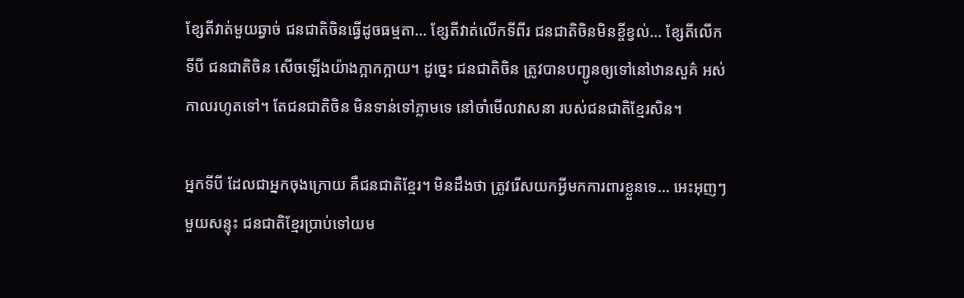ខ្សែតីវាត់មួយឆ្វាច់ ជនជាតិចិនធ្វើដូចធម្មតា… ខ្សែតីវាត់លើកទីពីរ ជនជាតិចិនមិនខ្ចីខ្វល់… ខ្សែតីលើកទីបី ជនជាតិចិន សើចឡើងយ៉ាងក្អាកក្អាយ។ ដូច្នេះ ជនជាតិចិន ត្រូវបានបញ្ជូនឲ្យទៅនៅឋានសួគ៌ អស់កាលរហូតទៅ។ តែជនជាតិចិន មិនទាន់ទៅភ្លាមទេ នៅចាំមើលវាសនា របស់ជនជាតិខ្មែរសិន។

អ្នកទីបី ដែលជាអ្នកចុងក្រោយ គឺជនជាតិខ្មែរ។ មិនដឹងថា ត្រូវរើសយកអ្វីមកការពារខ្លួនទេ… អេះអុញៗមួយសន្ទុះ ជនជាតិខ្មែរប្រាប់ទៅយម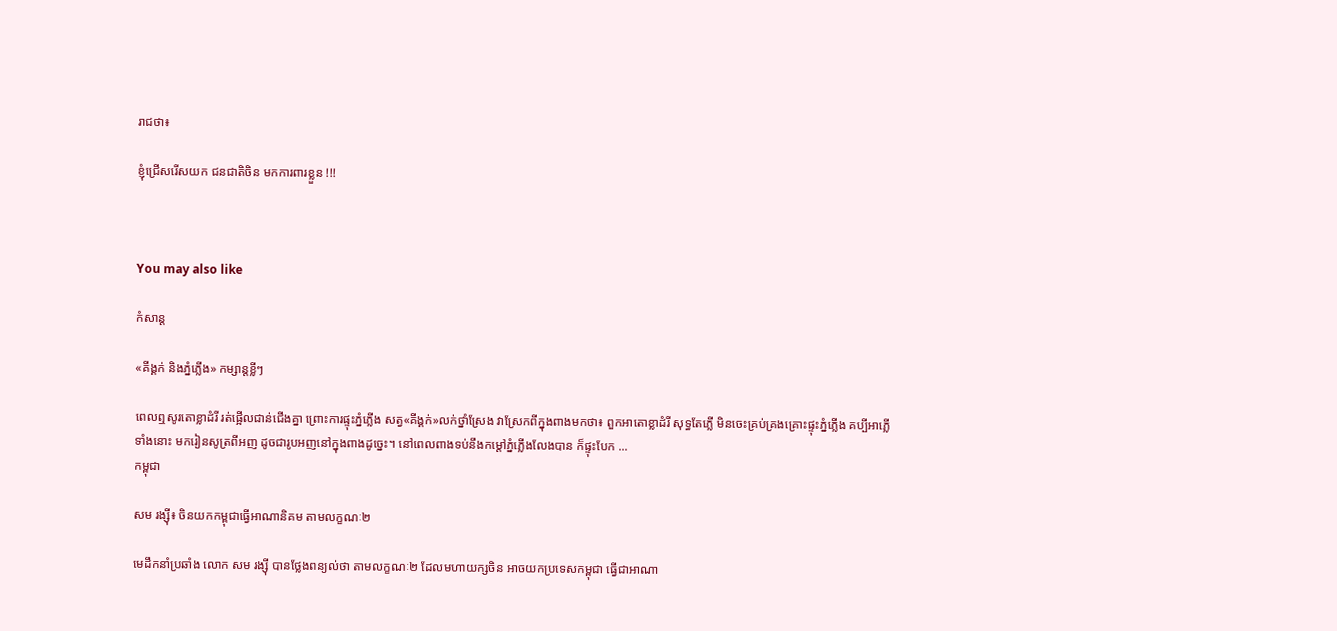រាជថា៖

ខ្ញុំជ្រើសរើសយក ជនជាតិចិន មកការពារខ្លួន !!!



You may also like

កំសាន្ដ

«គីង្គក់ និងភ្នំភ្លើង» កម្សាន្ដខ្លីៗ

ពេលឮសូរតោខ្លាដំរី រត់ផ្អើលជាន់ជើងគ្នា ព្រោះការផ្ទុះភ្នំភ្លើង សត្វ«គីង្គក់»លក់ថ្នាំស្រែង វាស្រែកពីក្នុងពាងមកថា៖ ពួកអាតោខ្លាដំរី សុទ្ធតែភ្លើ មិនចេះគ្រប់គ្រងគ្រោះផ្ទុះភ្នំភ្លើង គប្បីអាភ្លើទាំងនោះ មករៀនសូត្រពីអញ ដូចជារូបអញនៅក្នុងពាងដូច្នេះ។ នៅពេលពាងទប់នឹងកម្ដៅភ្នំភ្លើងលែងបាន ក៏ផ្ទុះបែក ...
កម្ពុជា

សម រង្ស៊ី៖ ចិនយកកម្ពុជាធ្វើអាណានិគម តាមលក្ខណៈ២

មេដឹកនាំប្រឆាំង លោក សម រង្ស៊ី បានថ្លែងពន្យល់ថា តាមលក្ខណៈ២ ដែលមហាយក្សចិន អាចយកប្រទេសកម្ពុជា ធ្វើជាអាណា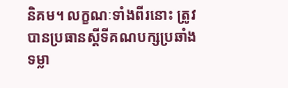និគម។ លក្ខណៈទាំងពីរនោះ ត្រូវបានប្រធានស្ដីទីគណបក្សប្រឆាំង ទម្លា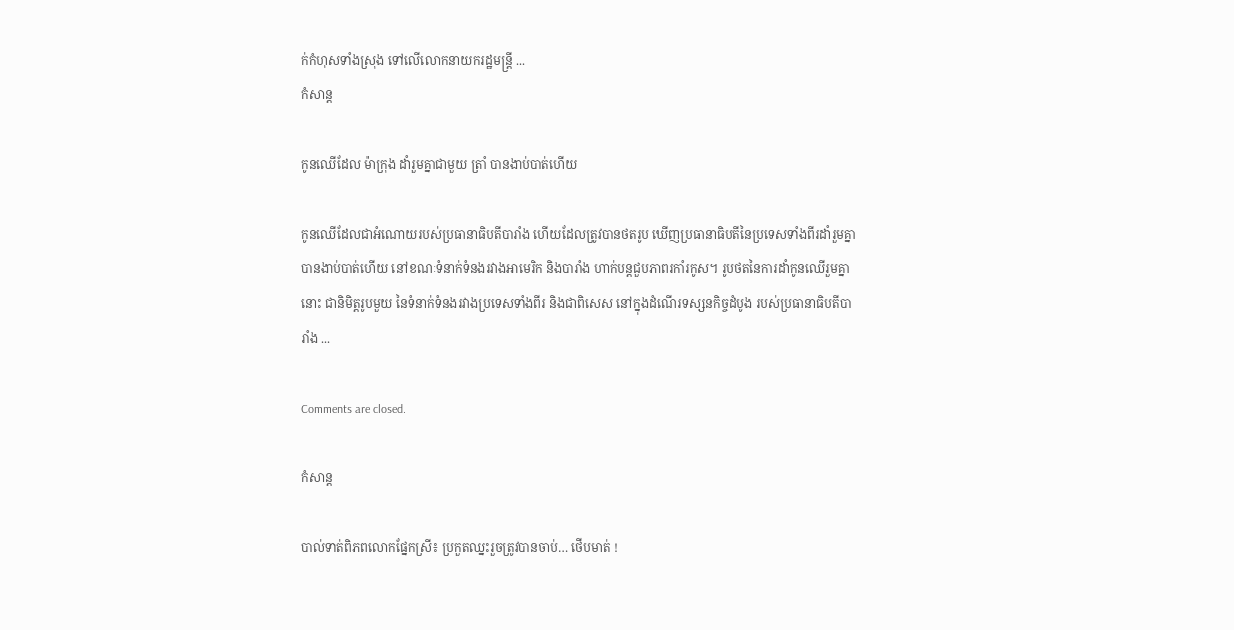ក់កំហុសទាំងស្រុង ទៅលើលោកនាយករដ្ឋមន្ត្រី ...
កំសាន្ដ

កូនឈើដែល ម៉ាក្រុង ដាំរួមគ្នាជាមួយ ត្រាំ បានងាប់បាត់ហើយ

កូនឈើដែលជាអំណោយរបស់ប្រធានាធិបតីបារាំង ហើយដែលត្រូវបានថតរូប ឃើញប្រធានាធិបតីនៃប្រទេសទាំងពីរដាំរួមគ្នា បានងាប់បាត់ហើយ នៅខណៈទំនាក់ទំនងរវាងអាមេរិក និងបារាំង ហាក់បន្តជួបភាពរកាំរកូស។ រូបថតនៃការដាំកូនឈើរួមគ្នានោះ ជានិមិត្តរូបមួយ នៃទំនាក់ទំនងរវាងប្រទេសទាំងពីរ និងជាពិសេស នៅក្នុងដំណើរទស្សនកិច្ចដំបូង របស់ប្រធានាធិបតីបារាំង ...

Comments are closed.

កំសាន្ដ

បាល់ទាត់ពិភពលោកផ្នែកស្រី៖ ប្រកួតឈ្នះរួចត្រូវបានចាប់… ថើបមាត់ !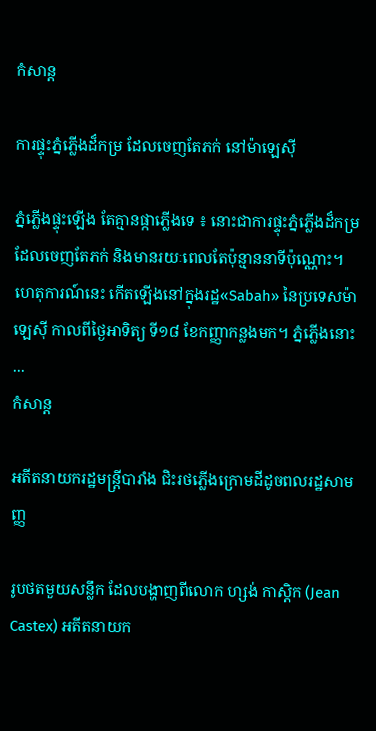កំសាន្ដ

ការផ្ទុះភ្នំភ្លើងដ៏កម្រ ដែលចេញតែភក់ នៅម៉ាឡេស៊ី

ភ្នំភ្លើងផ្ទុះឡើង តែគ្មានផ្កាភ្លើងទេ ៖ នោះជាការផ្ទុះភ្នំភ្លើងដ៏កម្រ ដែលចេញតែភក់ និងមានរយៈពេលតែប៉ុន្មាននាទីប៉ុណ្ណោះ។ ហេតុការណ៍នេះ កើតឡើងនៅក្នុងរដ្ឋ«Sabah» នៃប្រទេសម៉ាឡេស៊ី កាលពីថ្ងៃអាទិត្យ ទី១៨ ខែកញ្ញាកន្លងមក។ ភ្នំភ្លើងនោះ ...
កំសាន្ដ

អតីតនាយករដ្ឋមន្ត្រីបារាំង ជិះរថភ្លើងក្រោមដីដូចពលរដ្ឋសាមញ្ញ

រូបថតមួយសន្លឹក ដែលបង្ហាញពីលោក ហ្សង់ កាស្ដិក (Jean Castex) អតីតនាយក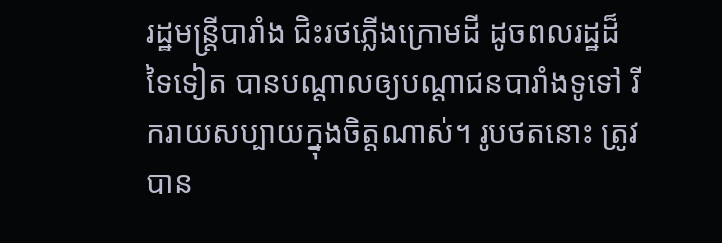រដ្ឋមន្ត្រីបារាំង ជិះរថភ្លើងក្រោមដី ដូចពលរដ្ឋដ៏ទៃទៀត បានបណ្ដាលឲ្យបណ្ដាជនបារាំងទូទៅ រីករាយសប្បាយក្នុងចិត្តណាស់។ រូបថតនោះ ត្រូវបាន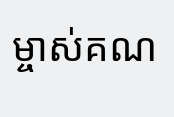ម្ចាស់គណ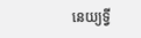នេយ្យទ្វី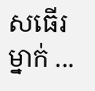សធើរម្នាក់ ...